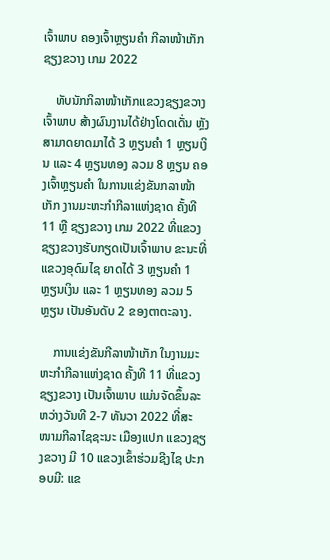ເຈົ້າພາບ ຄອງເຈົ້າຫຼຽນຄຳ ກີລາໜ້າເກັກ ຊຽງຂວາງ ເກມ 2022

    ທັບນັກກິລາໜ້າເກັກແຂວງຊຽງຂວາງ ເຈົ້າພາບ ສ້າງຜົນງານໄດ້ຢ່າງໂດດເດັ່ນ ຫຼັງສາມາດຍາດມາໄດ້ 3 ຫຼຽນຄຳ 1 ຫຼຽນເງິນ ແລະ 4 ຫຼຽນທອງ ລວມ 8 ຫຼຽນ ຄອງເຈົ້າຫຼຽນຄຳ ໃນການແຂ່ງຂັນກລາໜ້າເກັກ ງານມະຫະກຳກີລາແຫ່ງຊາດ ຄັ້ງທີ 11 ຫຼື ຊຽງຂວາງ ເກມ 2022 ທີ່ແຂວງຊຽງຂວາງຮັບກຽດເປັນເຈົ້າພາບ ຂະນະທີ່ແຂວງອຸດົມໄຊ ຍາດໄດ້ 3 ຫຼຽນຄໍາ 1 ຫຼຽນເງິນ ແລະ 1 ຫຼຽນທອງ ລວມ 5 ຫຼຽນ ເປັນອັນດັບ 2 ຂອງຕາຕະລາງ.

    ການແຂ່ງຂັນກີລາໜ້າເກັກ ໃນງານມະຫະກຳກີລາແຫ່ງຊາດ ຄັ້ງທີ 11 ທີ່ແຂວງຊຽງຂວາງ ເປັນເຈົ້າພາບ ແມ່ນຈັດຂຶ້ນລະຫວ່າງວັນທີ 2-7 ທັນວາ 2022 ທີ່ສະໜາມກີລາໄຊຊະນະ ເມືອງແປກ ແຂວງຊຽງຂວາງ ມີ 10 ແຂວງເຂົ້າຮ່ວມຊີງໄຊ ປະກອບມີ: ແຂ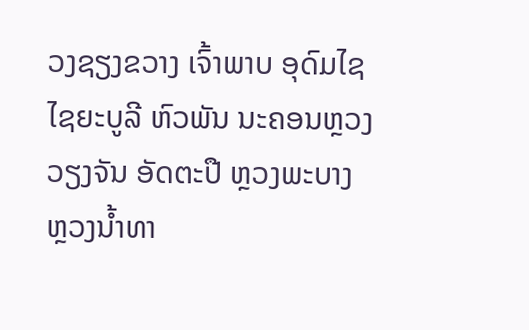ວງຊຽງຂວາງ ເຈົ້າພາບ ອຸດົມໄຊ ໄຊຍະບູລີ ຫົວພັນ ນະຄອນຫຼວງວຽງຈັນ ອັດຕະປື ຫຼວງພະບາງ ຫຼວງນ້ຳທາ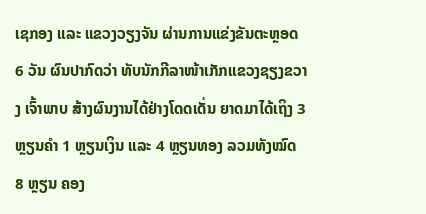ເຊກອງ ແລະ ແຂວງວຽງຈັນ ຜ່ານການແຂ່ງຂັນຕະຫຼອດ 6 ວັນ ຜົນປາກົດວ່າ ທັບນັກກີລາໜ້າເກັກແຂວງຊຽງຂວາງ ເຈົ້າພາບ ສ້າງຜົນງານໄດ້ຢ່າງໂດດເດັ່ນ ຍາດມາໄດ້ເຖິງ 3 ຫຼຽນຄຳ 1 ຫຼຽນເງິນ ແລະ 4 ຫຼຽນທອງ ລວມທັງໝົດ 8 ຫຼຽນ ຄອງ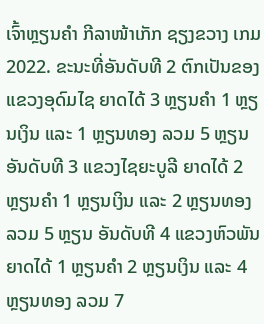ເຈົ້າຫຼຽນຄຳ ກີລາໜ້າເກັກ ຊຽງຂວາງ ເກມ 2022. ຂະນະທີ່ອັນດັບທີ 2 ຕົກເປັນຂອງ ແຂວງອຸດົມໄຊ ຍາດໄດ້ 3 ຫຼຽນຄຳ 1 ຫຼຽນເງິນ ແລະ 1 ຫຼຽນທອງ ລວມ 5 ຫຼຽນ ອັນດັບທີ 3 ແຂວງໄຊຍະບູລີ ຍາດໄດ້ 2 ຫຼຽນຄຳ 1 ຫຼຽນເງິນ ແລະ 2 ຫຼຽນທອງ ລວມ 5 ຫຼຽນ ອັນດັບທີ 4 ແຂວງຫົວພັນ ຍາດໄດ້ 1 ຫຼຽນຄຳ 2 ຫຼຽນເງິນ ແລະ 4 ຫຼຽນທອງ ລວມ 7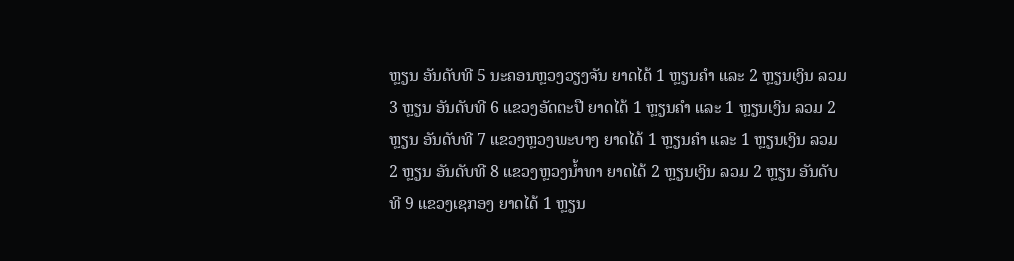ຫຼຽນ ອັນດັບທີ 5 ນະຄອນຫຼວງວຽງຈັນ ຍາດໄດ້ 1 ຫຼຽນຄຳ ແລະ 2 ຫຼຽນເງິນ ລວມ 3 ຫຼຽນ ອັນດັບທີ 6 ແຂວງອັດຕະປື ຍາດໄດ້ 1 ຫຼຽນຄຳ ແລະ 1 ຫຼຽນເງິນ ລວມ 2 ຫຼຽນ ອັນດັບທີ 7 ແຂວງຫຼວງພະບາງ ຍາດໄດ້ 1 ຫຼຽນຄຳ ແລະ 1 ຫຼຽນເງິນ ລວມ 2 ຫຼຽນ ອັນດັບທີ 8 ແຂວງຫຼວງນ້ຳທາ ຍາດໄດ້ 2 ຫຼຽນເງິນ ລວມ 2 ຫຼຽນ ອັນດັບທີ 9 ແຂວງເຊກອງ ຍາດໄດ້ 1 ຫຼຽນ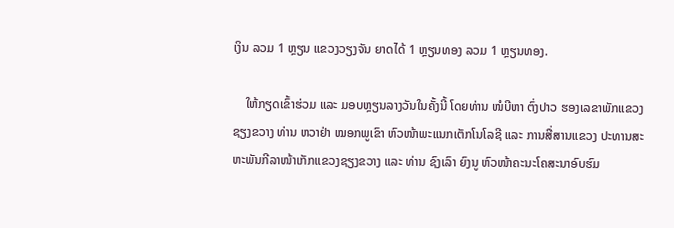ເງິນ ລວມ 1 ຫຼຽນ ແຂວງວຽງຈັນ ຍາດໄດ້ 1 ຫຼຽນທອງ ລວມ 1 ຫຼຽນທອງ.

    ໃຫ້ກຽດເຂົ້າຮ່ວມ ແລະ ມອບຫຼຽນລາງວັນໃນຄັ້ງນີ້ ໂດຍທ່ານ ໜໍບີຫາ ຕົ່ງປາວ ຮອງເລຂາພັກແຂວງຊຽງຂວາງ ທ່ານ ຫວາຢ່າ ໝອກພູເຂົາ ຫົວໜ້າພະແນກເຕັກໂນໂລຊີ ແລະ ການສື່ສານແຂວງ ປະທານສະຫະພັນກີລາໜ້າເກັກແຂວງຊຽງຂວາງ ແລະ ທ່ານ ຊົງເລົາ ຍົງນູ ຫົວໜ້າຄະນະໂຄສະນາອົບຮົມ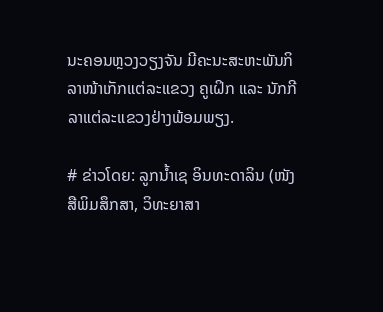ນະຄອນຫຼວງວຽງຈັນ ມີຄະນະສະຫະພັນກິລາໜ້າເກັກແຕ່ລະແຂວງ ຄູເຝິກ ແລະ ນັກກີລາແຕ່ລະແຂວງຢ່າງພ້ອມພຽງ.

# ຂ່າວໂດຍ: ລູກນ້ຳເຊ ອິນທະດາລິນ (ໜັງສືພິມສຶກສາ, ວິທະຍາສາ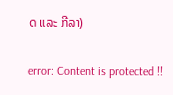ດ ແລະ ກີລາ)

error: Content is protected !!